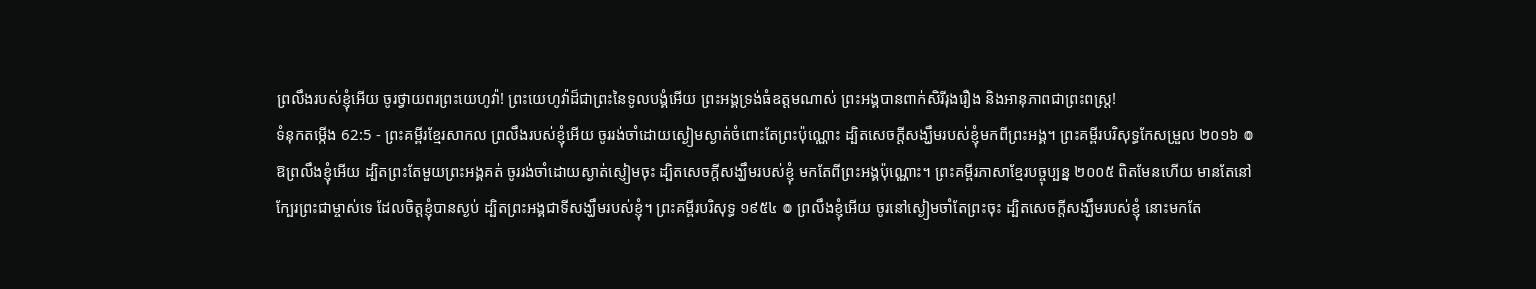ព្រលឹងរបស់ខ្ញុំអើយ ចូរថ្វាយពរព្រះយេហូវ៉ា! ព្រះយេហូវ៉ាដ៏ជាព្រះនៃទូលបង្គំអើយ ព្រះអង្គទ្រង់ធំឧត្ដមណាស់ ព្រះអង្គបានពាក់សិរីរុងរឿង និងអានុភាពជាព្រះពស្ត្រ!
ទំនុកតម្កើង 62:5 - ព្រះគម្ពីរខ្មែរសាកល ព្រលឹងរបស់ខ្ញុំអើយ ចូររង់ចាំដោយស្ងៀមស្ងាត់ចំពោះតែព្រះប៉ុណ្ណោះ ដ្បិតសេចក្ដីសង្ឃឹមរបស់ខ្ញុំមកពីព្រះអង្គ។ ព្រះគម្ពីរបរិសុទ្ធកែសម្រួល ២០១៦ ៙ ឱព្រលឹងខ្ញុំអើយ ដ្បិតព្រះតែមួយព្រះអង្គគត់ ចូររង់ចាំដោយស្ងាត់ស្ញៀមចុះ ដ្បិតសេចក្ដីសង្ឃឹមរបស់ខ្ញុំ មកតែពីព្រះអង្គប៉ុណ្ណោះ។ ព្រះគម្ពីរភាសាខ្មែរបច្ចុប្បន្ន ២០០៥ ពិតមែនហើយ មានតែនៅក្បែរព្រះជាម្ចាស់ទេ ដែលចិត្តខ្ញុំបានស្ងប់ ដ្បិតព្រះអង្គជាទីសង្ឃឹមរបស់ខ្ញុំ។ ព្រះគម្ពីរបរិសុទ្ធ ១៩៥៤ ៙ ព្រលឹងខ្ញុំអើយ ចូរនៅស្ងៀមចាំតែព្រះចុះ ដ្បិតសេចក្ដីសង្ឃឹមរបស់ខ្ញុំ នោះមកតែ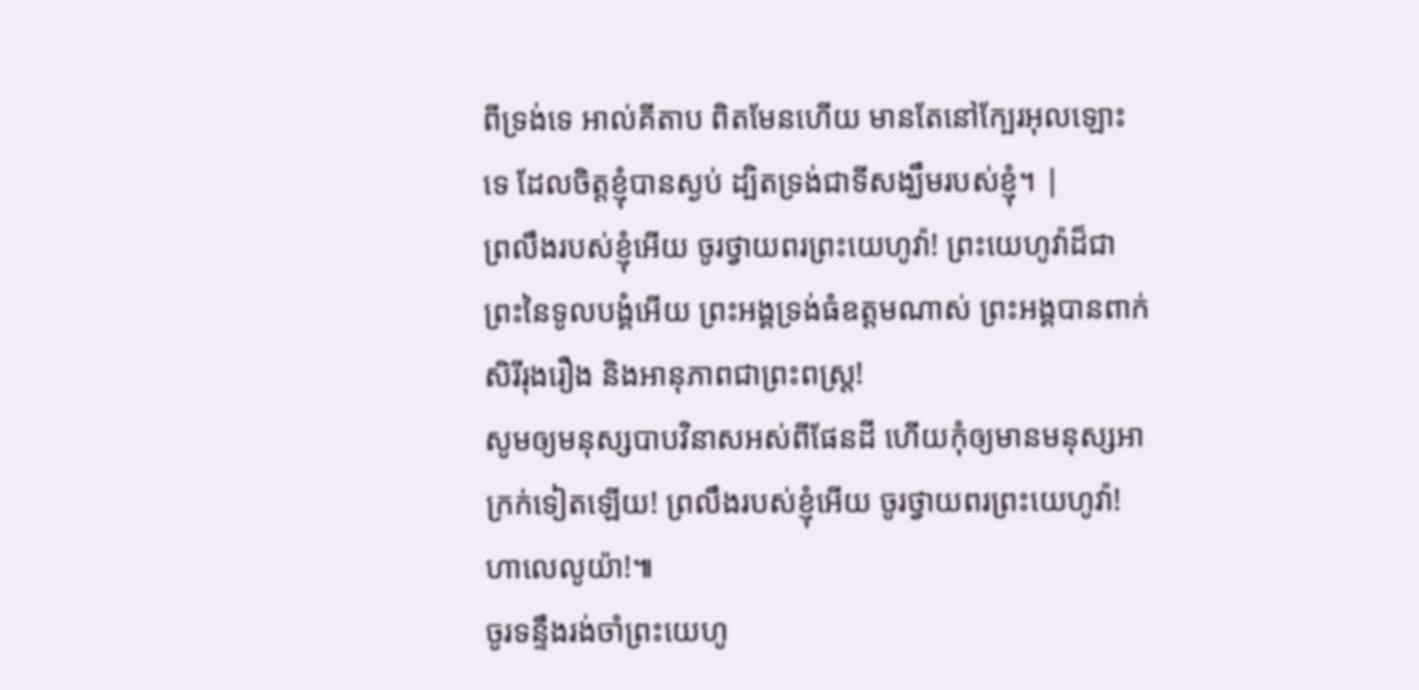ពីទ្រង់ទេ អាល់គីតាប ពិតមែនហើយ មានតែនៅក្បែរអុលឡោះទេ ដែលចិត្តខ្ញុំបានស្ងប់ ដ្បិតទ្រង់ជាទីសង្ឃឹមរបស់ខ្ញុំ។ |
ព្រលឹងរបស់ខ្ញុំអើយ ចូរថ្វាយពរព្រះយេហូវ៉ា! ព្រះយេហូវ៉ាដ៏ជាព្រះនៃទូលបង្គំអើយ ព្រះអង្គទ្រង់ធំឧត្ដមណាស់ ព្រះអង្គបានពាក់សិរីរុងរឿង និងអានុភាពជាព្រះពស្ត្រ!
សូមឲ្យមនុស្សបាបវិនាសអស់ពីផែនដី ហើយកុំឲ្យមានមនុស្សអាក្រក់ទៀតឡើយ! ព្រលឹងរបស់ខ្ញុំអើយ ចូរថ្វាយពរព្រះយេហូវ៉ា! ហាលេលូយ៉ា!៕
ចូរទន្ទឹងរង់ចាំព្រះយេហូ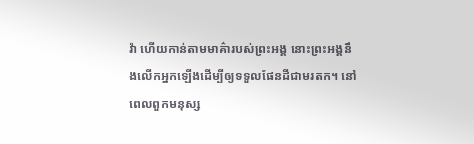វ៉ា ហើយកាន់តាមមាគ៌ារបស់ព្រះអង្គ នោះព្រះអង្គនឹងលើកអ្នកឡើងដើម្បីឲ្យទទួលផែនដីជាមរតក។ នៅពេលពួកមនុស្ស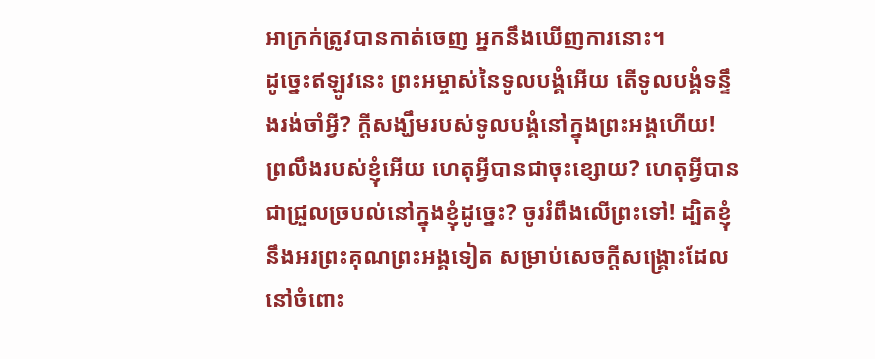អាក្រក់ត្រូវបានកាត់ចេញ អ្នកនឹងឃើញការនោះ។
ដូច្នេះឥឡូវនេះ ព្រះអម្ចាស់នៃទូលបង្គំអើយ តើទូលបង្គំទន្ទឹងរង់ចាំអ្វី? ក្ដីសង្ឃឹមរបស់ទូលបង្គំនៅក្នុងព្រះអង្គហើយ!
ព្រលឹងរបស់ខ្ញុំអើយ ហេតុអ្វីបានជាចុះខ្សោយ? ហេតុអ្វីបានជាជ្រួលច្របល់នៅក្នុងខ្ញុំដូច្នេះ? ចូររំពឹងលើព្រះទៅ! ដ្បិតខ្ញុំនឹងអរព្រះគុណព្រះអង្គទៀត សម្រាប់សេចក្ដីសង្គ្រោះដែលនៅចំពោះ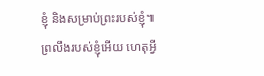ខ្ញុំ និងសម្រាប់ព្រះរបស់ខ្ញុំ៕
ព្រលឹងរបស់ខ្ញុំអើយ ហេតុអ្វី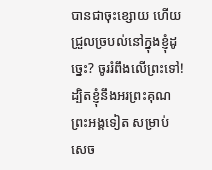បានជាចុះខ្សោយ ហើយជ្រួលច្របល់នៅក្នុងខ្ញុំដូច្នេះ? ចូររំពឹងលើព្រះទៅ! ដ្បិតខ្ញុំនឹងអរព្រះគុណព្រះអង្គទៀត សម្រាប់សេច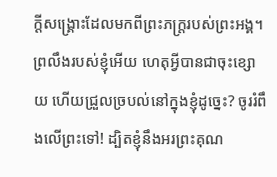ក្ដីសង្គ្រោះដែលមកពីព្រះភក្ត្ររបស់ព្រះអង្គ។
ព្រលឹងរបស់ខ្ញុំអើយ ហេតុអ្វីបានជាចុះខ្សោយ ហើយជ្រួលច្របល់នៅក្នុងខ្ញុំដូច្នេះ? ចូររំពឹងលើព្រះទៅ! ដ្បិតខ្ញុំនឹងអរព្រះគុណ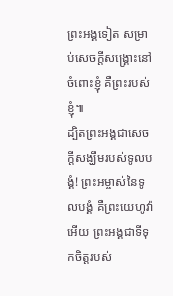ព្រះអង្គទៀត សម្រាប់សេចក្ដីសង្គ្រោះនៅចំពោះខ្ញុំ គឺព្រះរបស់ខ្ញុំ៕
ដ្បិតព្រះអង្គជាសេចក្ដីសង្ឃឹមរបស់ទូលបង្គំ! ព្រះអម្ចាស់នៃទូលបង្គំ គឺព្រះយេហូវ៉ាអើយ ព្រះអង្គជាទីទុកចិត្តរបស់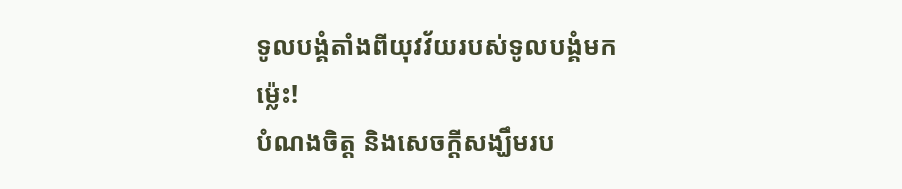ទូលបង្គំតាំងពីយុវវ័យរបស់ទូលបង្គំមកម្ល៉េះ!
បំណងចិត្ត និងសេចក្ដីសង្ឃឹមរប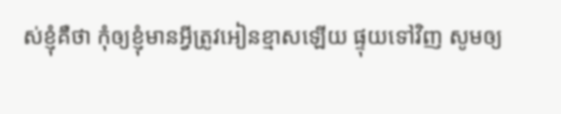ស់ខ្ញុំគឺថា កុំឲ្យខ្ញុំមានអ្វីត្រូវអៀនខ្មាសឡើយ ផ្ទុយទៅវិញ សូមឲ្យ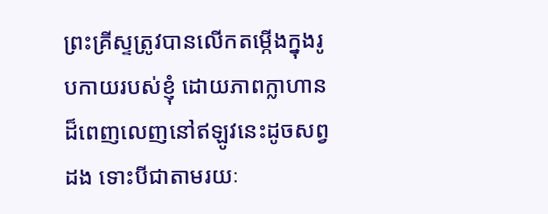ព្រះគ្រីស្ទត្រូវបានលើកតម្កើងក្នុងរូបកាយរបស់ខ្ញុំ ដោយភាពក្លាហានដ៏ពេញលេញនៅឥឡូវនេះដូចសព្វដង ទោះបីជាតាមរយៈ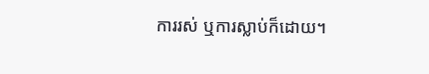ការរស់ ឬការស្លាប់ក៏ដោយ។